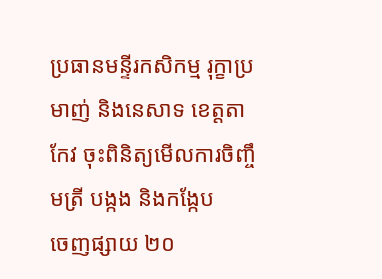ប្រធានមន្ទីរកសិកម្ម រុក្ខាប្រមាញ់ និងនេសាទ ខេត្តតាកែវ ចុះពិនិត្យមើលការចិញ្ចឹមត្រី បង្កង និងកង្កែប
ចេញផ្សាយ ២០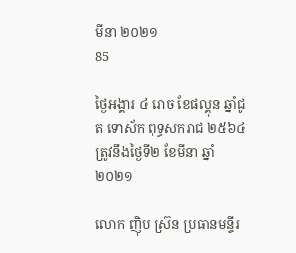មីនា ២០២១
85

ថ្ងៃអង្គារ ៤ រោច ខែផល្គុន ឆ្នាំជូត ទោស័ក ពុទ្ធសករាជ ២៥៦៤ ត្រូវនឹងថ្ងៃទី២ ខែមីនា ឆ្នាំ២០២១

លោក ញ៉ិប ស្រ៊ន ប្រធានមន្ទីរ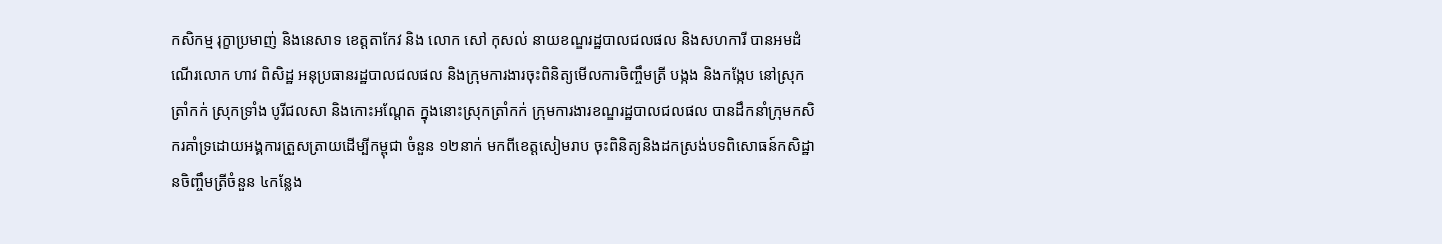កសិកម្ម រុក្ខាប្រមាញ់ និងនេសាទ ខេត្តតាកែវ និង លោក សៅ កុសល់ នាយខណ្ឌរដ្ឋបាលជលផល និងសហការី បានអមដំណើរលោក ហាវ ពិសិដ្ឋ អនុប្រធានរដ្ឋបាលជលផល និងក្រុមការងារចុះពិនិត្យមើលការចិញ្ចឹមត្រី បង្កង និងកង្កែប នៅស្រុកត្រាំកក់ ស្រុកទ្រាំង បូរីជលសា និងកោះអណ្តែត ក្នុងនោះស្រុកត្រាំកក់ ក្រុមការងារខណ្ឌរដ្ឋបាលជលផល បានដឹកនាំក្រុមកសិករគាំទ្រដោយអង្គការត្រួសត្រាយដេីម្បីកម្ពុជា ចំនួន ១២នាក់ មកពីខេត្តសៀមរាប ចុះពិនិត្យនិងដកស្រង់បទពិសោធន៍កសិដ្ឋានចិញ្ចឹមត្រីចំនួន ៤កន្លែង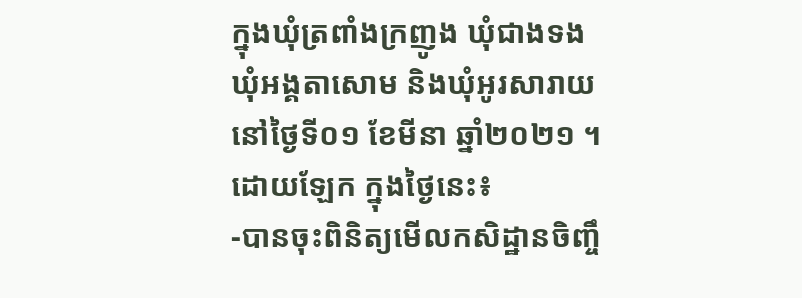ក្នុងឃុំត្រពាំងក្រញូង ឃុំជាងទង ឃុំអង្គតាសោម និងឃុំអូរសារាយ នៅថ្ងៃទី០១ ខែមីនា ឆ្នាំ២០២១ ។ ដោយឡែក ក្នុងថ្ងៃនេះ៖
-បានចុះពិនិត្យមើលកសិដ្ឋានចិញ្ចឹ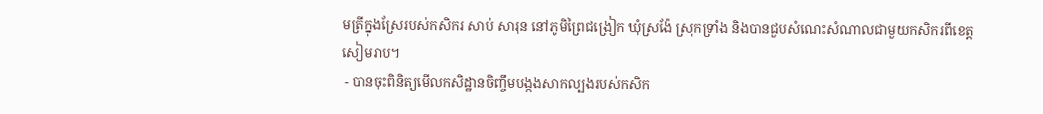មត្រីក្នុងស្រែរបស់កសិករ សាប់ សារុន នៅភូមិព្រៃជង្រៀក ឃុំស្រង៉ែ ស្រុកទ្រាំង និងបានជួបសំណេះសំណាលជាមួយកសិករពីខេត្តសៀមរាប។
 - បានចុះពិនិត្យមើលកសិដ្ឋានចិញ្ចឹមបង្កងសាកល្បងរបស់កសិក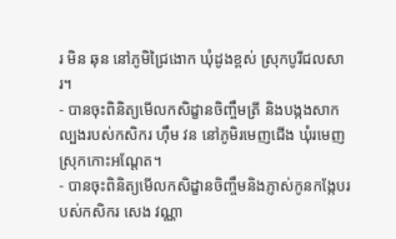រ មិន ឆុន នៅភូមិជ្រៃងោក ឃុំដូងខ្ពស់ ស្រុកបូរីជលសារ។
- បានចុះពិនិត្យមើលកសិដ្ខានចិញ្ចឹមត្រី និងបង្កងសាកល្បងរបស់កសិករ ហ៊ឹម វន នៅភូមិរមេញជើង ឃុំរមេញ  ស្រុកកោះអណ្តែត។
- បានចុះពិនិត្យមើលកសិដ្ខានចិញ្ចឹមនិងភ្ញាស់កូនកង្កែបរបស់កសិករ សេង វណ្ណា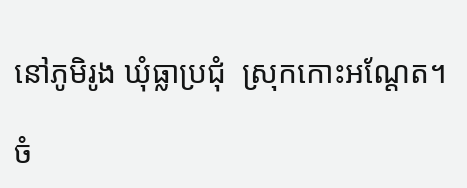នៅភូមិរូង ឃុំធ្លាប្រជុំ  ស្រុកកោះអណ្តែត។

ចំ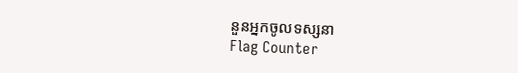នួនអ្នកចូលទស្សនា
Flag Counter